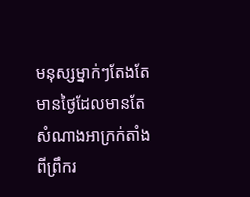មនុស្សម្នាក់ៗតែងតែមានថ្ងៃដែលមានតែសំណាងអាក្រក់តាំងពីព្រឹករ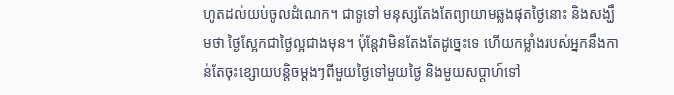ហូតដល់យប់ចូលដំណេក។ ជាទូទៅ មនុស្សតែងតែព្យាយាមឆ្លងផុតថ្ងៃនោះ និងសង្ឃឹមថា ថ្ងៃស្អែកជាថ្ងៃល្អជាងមុន។ ប៉ុន្តែវាមិនតែងតែដូច្នេះទេ ហើយកម្លាំងរបស់អ្នកនឹងកាន់តែចុះខ្សោយបន្តិចម្តងៗពីមួយថ្ងៃទៅមួយថ្ងៃ និងមួយសប្តាហ៍ទៅ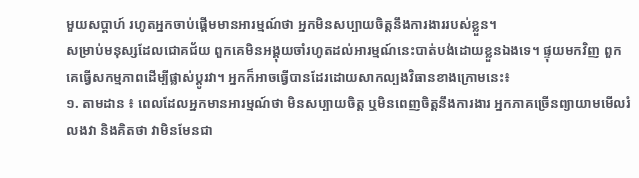មួយសប្តាហ៍ រហូតអ្នកចាប់ផ្តើមមានអារម្មណ៍ថា អ្នកមិនសប្បាយចិត្តនឹងការងាររបស់ខ្លួន។
សម្រាប់មនុស្សដែលជោគជ័យ ពួកគេមិនអង្គុយចាំរហូតដល់អារម្មណ៍នេះបាត់បង់ដោយខ្លួនឯងទេ។ ផ្ទុយមកវិញ ពួកគេធ្វើសកម្មភាពដើម្បីផ្លាស់ប្តូរវា។ អ្នកក៏អាចធ្វើបានដែរដោយសាកល្បងវិធានខាងក្រោមនេះ៖
១. តាមដាន ៖ ពេលដែលអ្នកមានអារម្មណ៍ថា មិនសប្បាយចិត្ត ឬមិនពេញចិត្តនឹងការងារ អ្នកភាគច្រើនព្យាយាមមើលរំលងវា និងគិតថា វាមិនមែនជា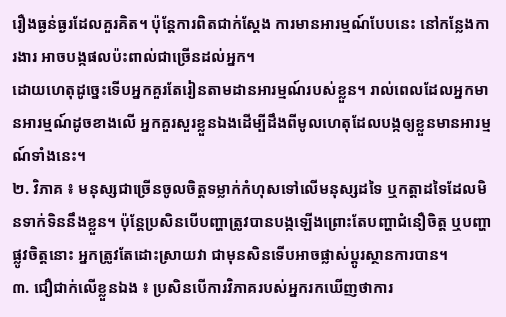រឿងធ្ងន់ធ្ងរដែលគួរគិត។ ប៉ុន្តែការពិតជាក់ស្តែង ការមានអារម្មណ៍បែបនេះ នៅកន្លែងការងារ អាចបង្កផលប៉ះពាល់ជាច្រើនដល់អ្នក។
ដោយហេតុដូច្នេះទើបអ្នកគួរតែរៀនតាមដានអារម្មណ៍របស់ខ្លួន។ រាល់ពេលដែលអ្នកមានអារម្មណ៍ដូចខាងលើ អ្នកគួរសួរខ្លួនឯងដើម្បីដឹងពីមូលហេតុដែលបង្កឲ្យខ្លួនមានអារម្មណ៍ទាំងនេះ។
២. វិភាគ ៖ មនុស្សជាច្រើនចូលចិត្តទម្លាក់កំហុសទៅលើមនុស្សដទៃ ឬកត្តាដទៃដែលមិនទាក់ទិននឹងខ្លួន។ ប៉ុន្តែប្រសិនបើបញ្ហាត្រូវបានបង្កឡើងព្រោះតែបញ្ហាជំនឿចិត្ត ឬបញ្ហាផ្លូវចិត្តនោះ អ្នកត្រូវតែដោះស្រាយវា ជាមុនសិនទើបអាចផ្លាស់ប្តូរស្ថានការបាន។
៣. ជឿជាក់លើខ្លួនឯង ៖ ប្រសិនបើការវិភាគរបស់អ្នករកឃើញថាការ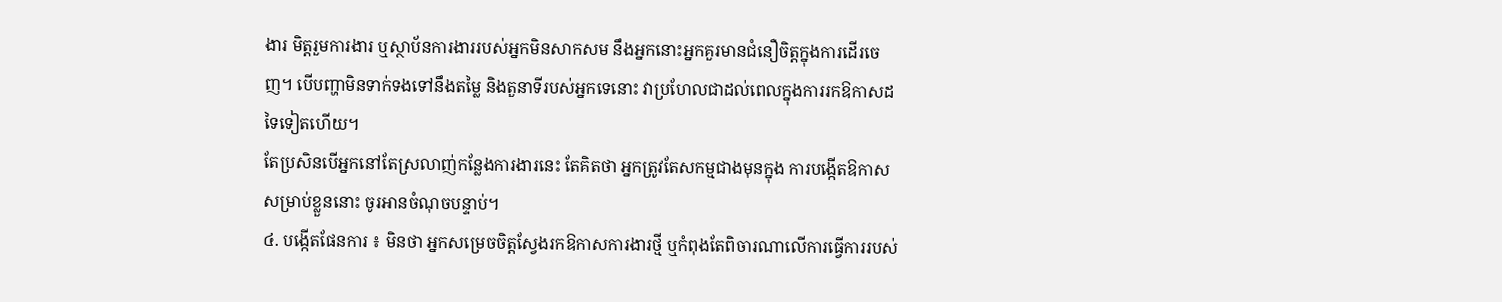ងារ មិត្តរួមការងារ ឬស្ថាប័នការងាររបស់អ្នកមិនសាកសម នឹងអ្នកនោះអ្នកគួរមានជំនឿចិត្តក្នុងការដើរចេញ។ បើបញ្ហាមិនទាក់ទងទៅនឹងតម្លៃ និងតួនាទីរបស់អ្នកទេនោះ វាប្រហែលជាដល់ពេលក្នុងការរកឱកាសដទៃទៀតហើយ។
តែប្រសិនបើអ្នកនៅតែស្រលាញ់កន្លែងការងារនេះ តែគិតថា អ្នកត្រូវតែសកម្មជាងមុនក្នុង ការបង្កើតឱកាស សម្រាប់ខ្លួននោះ ចូរអានចំណុចបន្ទាប់។
៤. បង្កើតផែនការ ៖ មិនថា អ្នកសម្រេចចិត្តស្វែងរកឱកាសការងារថ្មី ឬកំពុងតែពិចារណាលើការធ្វើការរបស់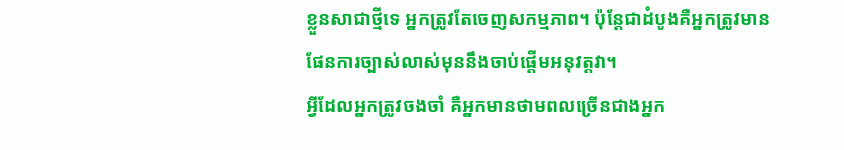ខ្លួនសាជាថ្មីទេ អ្នកត្រូវតែចេញសកម្មភាព។ ប៉ុន្តែជាដំបូងគឺអ្នកត្រូវមានផែនការច្បាស់លាស់មុននឹងចាប់ផ្តើមអនុវត្តវា។
អ្វីដែលអ្នកត្រូវចងចាំ គឺអ្នកមានថាមពលច្រើនជាងអ្នក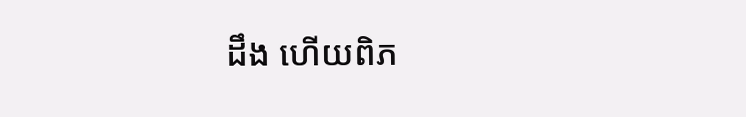ដឹង ហើយពិភ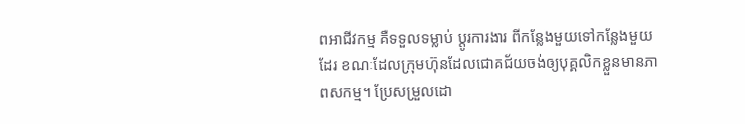ពអាជីវកម្ម គឺទទួលទម្លាប់ ប្តូរការងារ ពីកន្លែងមួយទៅកន្លែងមួយដែរ ខណៈដែលក្រុមហ៊ុនដែលជោគជ័យចង់ឲ្យបុគ្គលិកខ្លួនមានភាពសកម្ម។ ប្រែសម្រួលដោ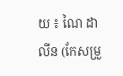យ ៖ ណៃ ដាលីន (កែសម្រួ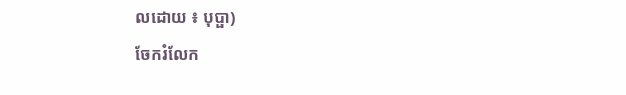លដោយ ៖ បុប្ផា)
ចែករំលែក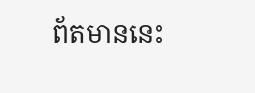ព័តមាននេះ